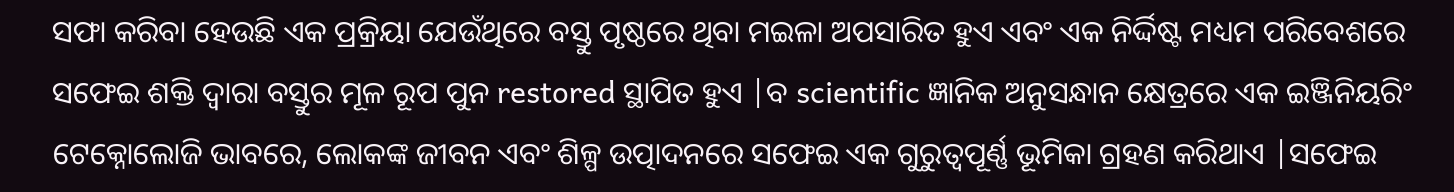ସଫା କରିବା ହେଉଛି ଏକ ପ୍ରକ୍ରିୟା ଯେଉଁଥିରେ ବସ୍ତୁ ପୃଷ୍ଠରେ ଥିବା ମଇଳା ଅପସାରିତ ହୁଏ ଏବଂ ଏକ ନିର୍ଦ୍ଦିଷ୍ଟ ମଧ୍ୟମ ପରିବେଶରେ ସଫେଇ ଶକ୍ତି ଦ୍ୱାରା ବସ୍ତୁର ମୂଳ ରୂପ ପୁନ restored ସ୍ଥାପିତ ହୁଏ |ବ scientific ଜ୍ଞାନିକ ଅନୁସନ୍ଧାନ କ୍ଷେତ୍ରରେ ଏକ ଇଞ୍ଜିନିୟରିଂ ଟେକ୍ନୋଲୋଜି ଭାବରେ, ଲୋକଙ୍କ ଜୀବନ ଏବଂ ଶିଳ୍ପ ଉତ୍ପାଦନରେ ସଫେଇ ଏକ ଗୁରୁତ୍ୱପୂର୍ଣ୍ଣ ଭୂମିକା ଗ୍ରହଣ କରିଥାଏ |ସଫେଇ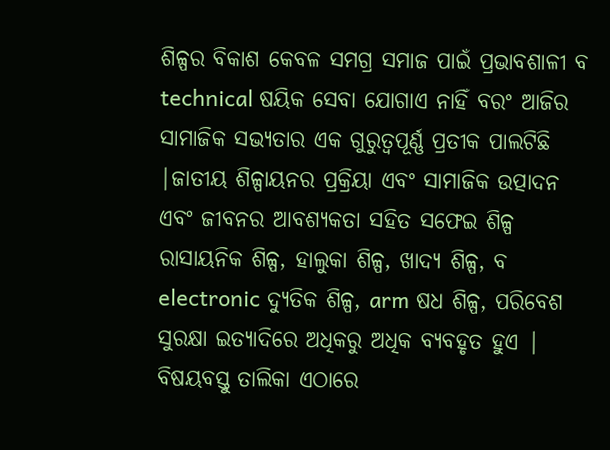ଶିଳ୍ପର ବିକାଶ କେବଳ ସମଗ୍ର ସମାଜ ପାଇଁ ପ୍ରଭାବଶାଳୀ ବ technical ଷୟିକ ସେବା ଯୋଗାଏ ନାହିଁ ବରଂ ଆଜିର ସାମାଜିକ ସଭ୍ୟତାର ଏକ ଗୁରୁତ୍ୱପୂର୍ଣ୍ଣ ପ୍ରତୀକ ପାଲଟିଛି |ଜାତୀୟ ଶିଳ୍ପାୟନର ପ୍ରକ୍ରିୟା ଏବଂ ସାମାଜିକ ଉତ୍ପାଦନ ଏବଂ ଜୀବନର ଆବଶ୍ୟକତା ସହିତ ସଫେଇ ଶିଳ୍ପ ରାସାୟନିକ ଶିଳ୍ପ, ହାଲୁକା ଶିଳ୍ପ, ଖାଦ୍ୟ ଶିଳ୍ପ, ବ electronic ଦ୍ୟୁତିକ ଶିଳ୍ପ, arm ଷଧ ଶିଳ୍ପ, ପରିବେଶ ସୁରକ୍ଷା ଇତ୍ୟାଦିରେ ଅଧିକରୁ ଅଧିକ ବ୍ୟବହୃତ ହୁଏ |
ବିଷୟବସ୍ତୁ ତାଲିକା ଏଠାରେ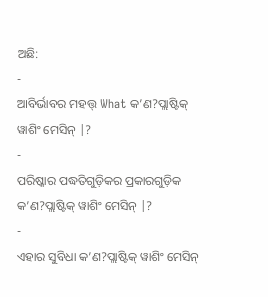ଅଛି:
-
ଆବିର୍ଭାବର ମହତ୍ତ୍ What କ’ଣ?ପ୍ଲାଷ୍ଟିକ୍ ୱାଶିଂ ମେସିନ୍ |?
-
ପରିଷ୍କାର ପଦ୍ଧତିଗୁଡ଼ିକର ପ୍ରକାରଗୁଡ଼ିକ କ’ଣ?ପ୍ଲାଷ୍ଟିକ୍ ୱାଶିଂ ମେସିନ୍ |?
-
ଏହାର ସୁବିଧା କ’ଣ?ପ୍ଲାଷ୍ଟିକ୍ ୱାଶିଂ ମେସିନ୍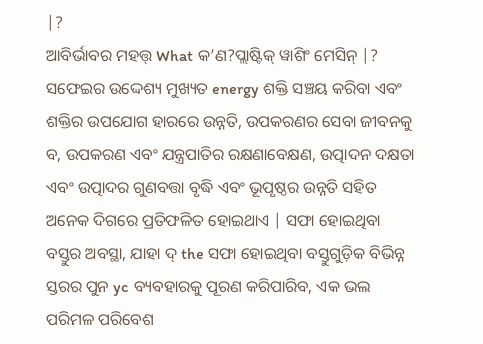|?
ଆବିର୍ଭାବର ମହତ୍ତ୍ What କ’ଣ?ପ୍ଲାଷ୍ଟିକ୍ ୱାଶିଂ ମେସିନ୍ |?
ସଫେଇର ଉଦ୍ଦେଶ୍ୟ ମୁଖ୍ୟତ energy ଶକ୍ତି ସଞ୍ଚୟ କରିବା ଏବଂ ଶକ୍ତିର ଉପଯୋଗ ହାରରେ ଉନ୍ନତି, ଉପକରଣର ସେବା ଜୀବନକୁ ବ, ଉପକରଣ ଏବଂ ଯନ୍ତ୍ରପାତିର ରକ୍ଷଣାବେକ୍ଷଣ, ଉତ୍ପାଦନ ଦକ୍ଷତା ଏବଂ ଉତ୍ପାଦର ଗୁଣବତ୍ତା ବୃଦ୍ଧି ଏବଂ ଭୂପୃଷ୍ଠର ଉନ୍ନତି ସହିତ ଅନେକ ଦିଗରେ ପ୍ରତିଫଳିତ ହୋଇଥାଏ | ସଫା ହୋଇଥିବା ବସ୍ତୁର ଅବସ୍ଥା, ଯାହା ଦ୍ the ସଫା ହୋଇଥିବା ବସ୍ତୁଗୁଡ଼ିକ ବିଭିନ୍ନ ସ୍ତରର ପୁନ yc ବ୍ୟବହାରକୁ ପୂରଣ କରିପାରିବ, ଏକ ଭଲ ପରିମଳ ପରିବେଶ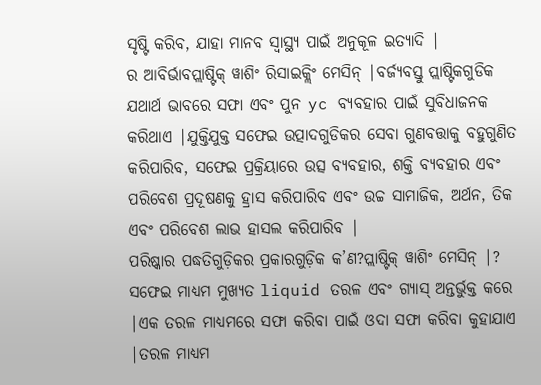ସୃଷ୍ଟି କରିବ, ଯାହା ମାନବ ସ୍ୱାସ୍ଥ୍ୟ ପାଇଁ ଅନୁକୂଳ ଇତ୍ୟାଦି |
ର ଆବିର୍ଭାବପ୍ଲାଷ୍ଟିକ୍ ୱାଶିଂ ରିସାଇକ୍ଲିଂ ମେସିନ୍ |ବର୍ଜ୍ୟବସ୍ତୁ ପ୍ଲାଷ୍ଟିକଗୁଡିକ ଯଥାର୍ଥ ଭାବରେ ସଫା ଏବଂ ପୁନ yc ବ୍ୟବହାର ପାଇଁ ସୁବିଧାଜନକ କରିଥାଏ |ଯୁକ୍ତିଯୁକ୍ତ ସଫେଇ ଉତ୍ପାଦଗୁଡିକର ସେବା ଗୁଣବତ୍ତାକୁ ବହୁଗୁଣିତ କରିପାରିବ, ସଫେଇ ପ୍ରକ୍ରିୟାରେ ଉତ୍ସ ବ୍ୟବହାର, ଶକ୍ତି ବ୍ୟବହାର ଏବଂ ପରିବେଶ ପ୍ରଦୂଷଣକୁ ହ୍ରାସ କରିପାରିବ ଏବଂ ଉଚ୍ଚ ସାମାଜିକ, ଅର୍ଥନ, ତିକ ଏବଂ ପରିବେଶ ଲାଭ ହାସଲ କରିପାରିବ |
ପରିଷ୍କାର ପଦ୍ଧତିଗୁଡ଼ିକର ପ୍ରକାରଗୁଡ଼ିକ କ’ଣ?ପ୍ଲାଷ୍ଟିକ୍ ୱାଶିଂ ମେସିନ୍ |?
ସଫେଇ ମାଧ୍ୟମ ମୁଖ୍ୟତ liquid ତରଳ ଏବଂ ଗ୍ୟାସ୍ ଅନ୍ତର୍ଭୁକ୍ତ କରେ |ଏକ ତରଳ ମାଧ୍ୟମରେ ସଫା କରିବା ପାଇଁ ଓଦା ସଫା କରିବା କୁହାଯାଏ |ତରଳ ମାଧ୍ୟମ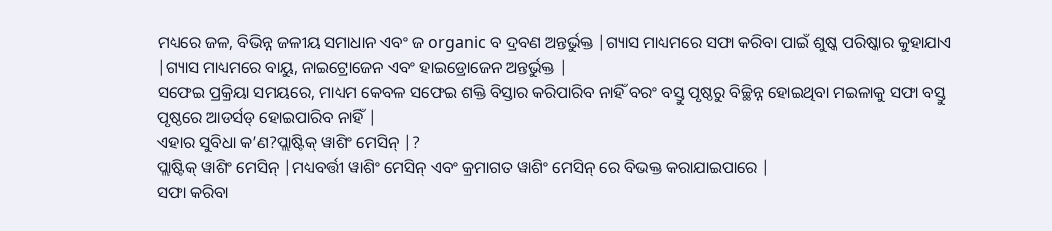ମଧ୍ୟରେ ଜଳ, ବିଭିନ୍ନ ଜଳୀୟ ସମାଧାନ ଏବଂ ଜ organic ବ ଦ୍ରବଣ ଅନ୍ତର୍ଭୁକ୍ତ |ଗ୍ୟାସ ମାଧ୍ୟମରେ ସଫା କରିବା ପାଇଁ ଶୁଷ୍କ ପରିଷ୍କାର କୁହାଯାଏ |ଗ୍ୟାସ ମାଧ୍ୟମରେ ବାୟୁ, ନାଇଟ୍ରୋଜେନ ଏବଂ ହାଇଡ୍ରୋଜେନ ଅନ୍ତର୍ଭୁକ୍ତ |
ସଫେଇ ପ୍ରକ୍ରିୟା ସମୟରେ, ମାଧ୍ୟମ କେବଳ ସଫେଇ ଶକ୍ତି ବିସ୍ତାର କରିପାରିବ ନାହିଁ ବରଂ ବସ୍ତୁ ପୃଷ୍ଠରୁ ବିଚ୍ଛିନ୍ନ ହୋଇଥିବା ମଇଳାକୁ ସଫା ବସ୍ତୁ ପୃଷ୍ଠରେ ଆଡର୍ସଡ୍ ହୋଇପାରିବ ନାହିଁ |
ଏହାର ସୁବିଧା କ’ଣ?ପ୍ଲାଷ୍ଟିକ୍ ୱାଶିଂ ମେସିନ୍ |?
ପ୍ଲାଷ୍ଟିକ୍ ୱାଶିଂ ମେସିନ୍ |ମଧ୍ୟବର୍ତ୍ତୀ ୱାଶିଂ ମେସିନ୍ ଏବଂ କ୍ରମାଗତ ୱାଶିଂ ମେସିନ୍ ରେ ବିଭକ୍ତ କରାଯାଇପାରେ |
ସଫା କରିବା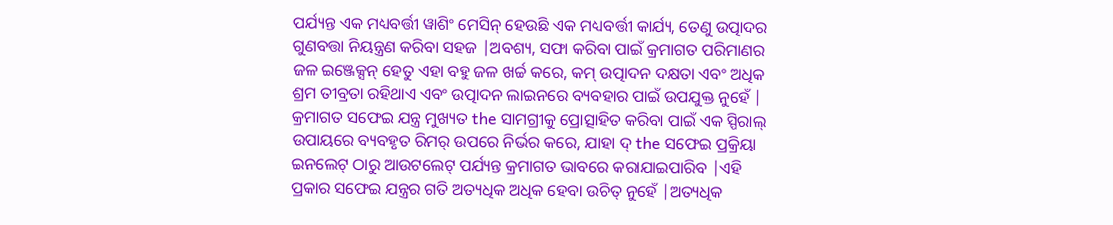ପର୍ଯ୍ୟନ୍ତ ଏକ ମଧ୍ୟବର୍ତ୍ତୀ ୱାଶିଂ ମେସିନ୍ ହେଉଛି ଏକ ମଧ୍ୟବର୍ତ୍ତୀ କାର୍ଯ୍ୟ, ତେଣୁ ଉତ୍ପାଦର ଗୁଣବତ୍ତା ନିୟନ୍ତ୍ରଣ କରିବା ସହଜ |ଅବଶ୍ୟ, ସଫା କରିବା ପାଇଁ କ୍ରମାଗତ ପରିମାଣର ଜଳ ଇଞ୍ଜେକ୍ସନ୍ ହେତୁ ଏହା ବହୁ ଜଳ ଖର୍ଚ୍ଚ କରେ, କମ୍ ଉତ୍ପାଦନ ଦକ୍ଷତା ଏବଂ ଅଧିକ ଶ୍ରମ ତୀବ୍ରତା ରହିଥାଏ ଏବଂ ଉତ୍ପାଦନ ଲାଇନରେ ବ୍ୟବହାର ପାଇଁ ଉପଯୁକ୍ତ ନୁହେଁ |
କ୍ରମାଗତ ସଫେଇ ଯନ୍ତ୍ର ମୁଖ୍ୟତ the ସାମଗ୍ରୀକୁ ପ୍ରୋତ୍ସାହିତ କରିବା ପାଇଁ ଏକ ସ୍ପିରାଲ୍ ଉପାୟରେ ବ୍ୟବହୃତ ରିମର୍ ଉପରେ ନିର୍ଭର କରେ, ଯାହା ଦ୍ the ସଫେଇ ପ୍ରକ୍ରିୟା ଇନଲେଟ୍ ଠାରୁ ଆଉଟଲେଟ୍ ପର୍ଯ୍ୟନ୍ତ କ୍ରମାଗତ ଭାବରେ କରାଯାଇପାରିବ |ଏହି ପ୍ରକାର ସଫେଇ ଯନ୍ତ୍ରର ଗତି ଅତ୍ୟଧିକ ଅଧିକ ହେବା ଉଚିତ୍ ନୁହେଁ |ଅତ୍ୟଧିକ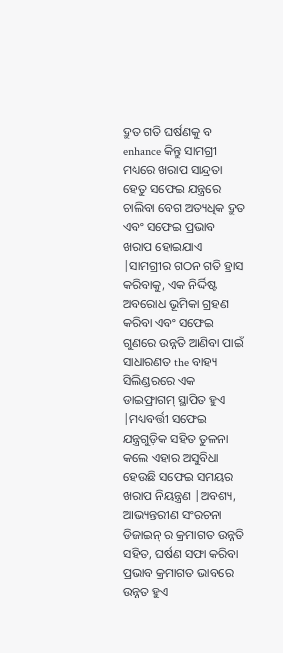ଦ୍ରୁତ ଗତି ଘର୍ଷଣକୁ ବ enhance କିନ୍ତୁ ସାମଗ୍ରୀ ମଧ୍ୟରେ ଖରାପ ସାନ୍ଦ୍ରତା ହେତୁ ସଫେଇ ଯନ୍ତ୍ରରେ ଚାଲିବା ବେଗ ଅତ୍ୟଧିକ ଦ୍ରୁତ ଏବଂ ସଫେଇ ପ୍ରଭାବ ଖରାପ ହୋଇଯାଏ |ସାମଗ୍ରୀର ଗଠନ ଗତି ହ୍ରାସ କରିବାକୁ, ଏକ ନିର୍ଦ୍ଦିଷ୍ଟ ଅବରୋଧ ଭୂମିକା ଗ୍ରହଣ କରିବା ଏବଂ ସଫେଇ ଗୁଣରେ ଉନ୍ନତି ଆଣିବା ପାଇଁ ସାଧାରଣତ the ବାହ୍ୟ ସିଲିଣ୍ଡରରେ ଏକ ଡାଇଫ୍ରାଗମ୍ ସ୍ଥାପିତ ହୁଏ |ମଧ୍ୟବର୍ତ୍ତୀ ସଫେଇ ଯନ୍ତ୍ରଗୁଡ଼ିକ ସହିତ ତୁଳନା କଲେ ଏହାର ଅସୁବିଧା ହେଉଛି ସଫେଇ ସମୟର ଖରାପ ନିୟନ୍ତ୍ରଣ |ଅବଶ୍ୟ, ଆଭ୍ୟନ୍ତରୀଣ ସଂରଚନା ଡିଜାଇନ୍ ର କ୍ରମାଗତ ଉନ୍ନତି ସହିତ, ଘର୍ଷଣ ସଫା କରିବା ପ୍ରଭାବ କ୍ରମାଗତ ଭାବରେ ଉନ୍ନତ ହୁଏ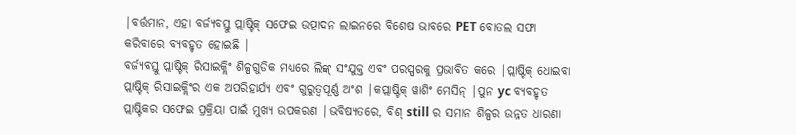|ବର୍ତ୍ତମାନ, ଏହା ବର୍ଜ୍ୟବସ୍ତୁ ପ୍ଲାଷ୍ଟିକ୍ ସଫେଇ ଉତ୍ପାଦନ ଲାଇନରେ ବିଶେଷ ଭାବରେ PET ବୋତଲ ସଫା କରିବାରେ ବ୍ୟବହୃତ ହୋଇଛି |
ବର୍ଜ୍ୟବସ୍ତୁ ପ୍ଲାଷ୍ଟିକ୍ ରିସାଇକ୍ଲିଂ ଶିଳ୍ପଗୁଡିକ ମଧ୍ୟରେ ଲିଙ୍କ୍ ସଂଯୁକ୍ତ ଏବଂ ପରସ୍ପରକୁ ପ୍ରଭାବିତ କରେ |ପ୍ଲାଷ୍ଟିକ୍ ଧୋଇବା ପ୍ଲାଷ୍ଟିକ୍ ରିସାଇକ୍ଲିଂର ଏକ ଅପରିହାର୍ଯ୍ୟ ଏବଂ ଗୁରୁତ୍ୱପୂର୍ଣ୍ଣ ଅଂଶ |କପ୍ଲାଷ୍ଟିକ୍ ୱାଶିଂ ମେସିନ୍ |ପୁନ yc ବ୍ୟବହୃତ ପ୍ଲାଷ୍ଟିକର ସଫେଇ ପ୍ରକ୍ରିୟା ପାଇଁ ମୁଖ୍ୟ ଉପକରଣ |ଭବିଷ୍ୟତରେ, ବିଶ୍ still ର ସମାନ ଶିଳ୍ପର ଉନ୍ନତ ଧାରଣା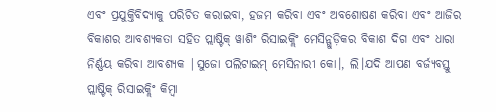ଏବଂ ପ୍ରଯୁକ୍ତିବିଦ୍ୟାକୁ ପରିଚିତ କରାଇବା, ହଜମ କରିବା ଏବଂ ଅବଶୋଷଣ କରିବା ଏବଂ ଆଜିର ବିକାଶର ଆବଶ୍ୟକତା ସହିତ ପ୍ଲାଷ୍ଟିକ୍ ୱାଶିଂ ରିସାଇକ୍ଲିଂ ମେସିନ୍ଗୁଡ଼ିକର ବିକାଶ ଦିଗ ଏବଂ ଧାରା ନିର୍ଣ୍ଣୟ କରିବା ଆବଶ୍ୟକ |ସୁଜୋ ପଲିଟାଇମ୍ ମେସିନାରୀ କୋ।, ଲି।ଯଦି ଆପଣ ବର୍ଜ୍ୟବସ୍ତୁ ପ୍ଲାଷ୍ଟିକ୍ ରିସାଇକ୍ଲିଂ କିମ୍ବା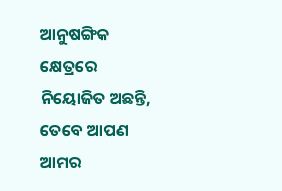ଆନୁଷଙ୍ଗିକ କ୍ଷେତ୍ରରେ ନିୟୋଜିତ ଅଛନ୍ତି, ତେବେ ଆପଣ ଆମର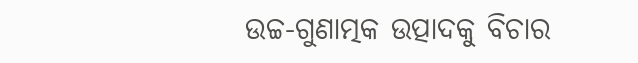ଉଚ୍ଚ-ଗୁଣାତ୍ମକ ଉତ୍ପାଦକୁ ବିଚାର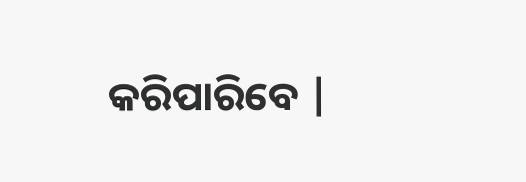କରିପାରିବେ |